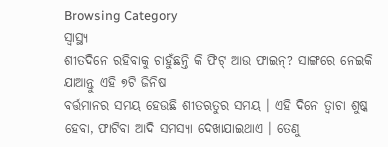Browsing Category
ସ୍ୱାସ୍ଥ୍ୟ
ଶୀତଦିନେ ରହିବାକୁ ଚାହୁଁଛନ୍ତି କି ଫିଟ୍ ଆଉ ଫାଇନ୍? ସାଙ୍ଗରେ ନେଇକି ଯାଆନ୍ତୁ ଏହି ୭ଟି ଜିନିଷ
ବର୍ତ୍ତମାନର ସମୟ ହେଉଛି ଶୀତଋତୁର ସମୟ । ଏହି ଦିନେ ତ୍ୱାଚା ଶୁଷ୍କ ହେବା, ଫାଟିବା ଆଦି ସମସ୍ୟା ଦେଖାଯାଇଥାଏ । ତେଣୁ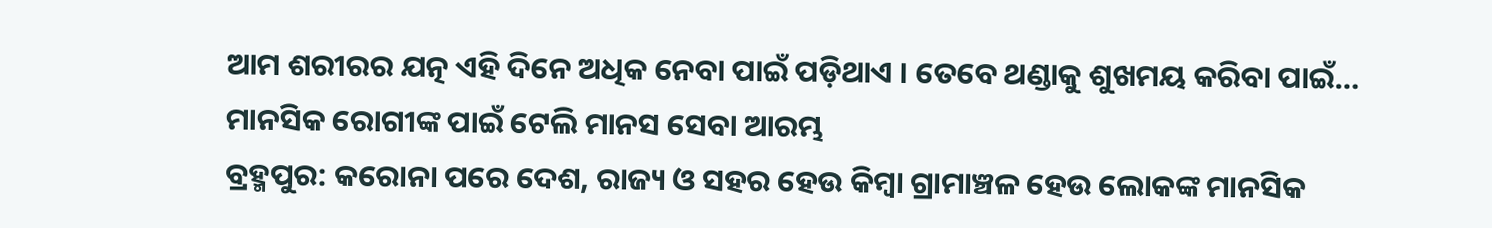ଆମ ଶରୀରର ଯତ୍ନ ଏହି ଦିନେ ଅଧିକ ନେବା ପାଇଁ ପଡ଼ିଥାଏ । ତେବେ ଥଣ୍ଡାକୁ ଶୁଖମୟ କରିବା ପାଇଁ…
ମାନସିକ ରୋଗୀଙ୍କ ପାଇଁ ଟେଲି ମାନସ ସେବା ଆରମ୍ଭ
ବ୍ରହ୍ମପୁର: କରୋନା ପରେ ଦେଶ, ରାଜ୍ୟ ଓ ସହର ହେଉ କିମ୍ବା ଗ୍ରାମାଞ୍ଚଳ ହେଉ ଲୋକଙ୍କ ମାନସିକ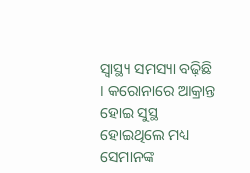ସ୍ୱାସ୍ଥ୍ୟ ସମସ୍ୟା ବଢ଼ିଛି । କରୋନାରେ ଆକ୍ରାନ୍ତ ହୋଇ ସୁସ୍ଥ ହୋଇଥିଲେ ମଧ୍ୟ ସେମାନଙ୍କ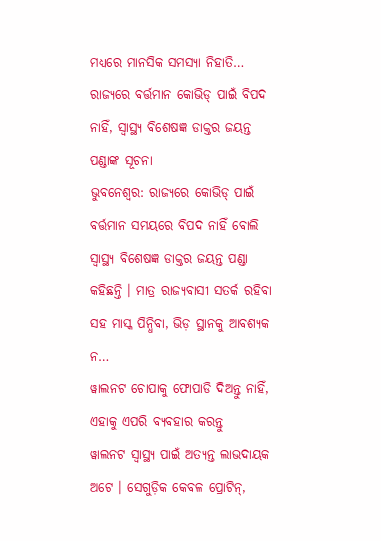ମଧ୍ୟରେ ମାନସିକ ସମସ୍ୟା ନିହାତି…
ରାଜ୍ୟରେ ବର୍ତ୍ତମାନ କୋଭିଡ୍ ପାଇଁ ବିପଦ ନାହିଁ, ସ୍ୱାସ୍ଥ୍ୟ ବିଶେଷଜ୍ଞ ଡାକ୍ତର ଜୟନ୍ତ ପଣ୍ଡାଙ୍କ ସୂଚନା
ଭୁବନେଶ୍ୱର: ରାଜ୍ୟରେ କୋଭିଡ୍ ପାଇଁ ବର୍ତ୍ତମାନ ସମୟରେ ବିପଦ ନାହିଁ ବୋଲି ସ୍ୱାସ୍ଥ୍ୟ ବିଶେଷଜ୍ଞ ଡାକ୍ତର ଜୟନ୍ତ ପଣ୍ଡା କହିଛନ୍ତି । ମାତ୍ର ରାଜ୍ୟବାସୀ ସତର୍କ ରହିବା ସହ ମାସ୍କ ପିନ୍ଧିବା, ଭିଡ଼ ସ୍ଥାନକୁ ଆବଶ୍ୟକ ନ…
ୱାଲନଟ ଚୋପାକୁ ଫୋପାଡି ଦିଅନ୍ତୁ ନାହିଁ, ଏହାକୁ ଏପରି ବ୍ୟବହାର କରନ୍ତୁ
ୱାଲନଟ ସ୍ୱାସ୍ଥ୍ୟ ପାଇଁ ଅତ୍ୟନ୍ତ ଲାଭଦାୟକ ଅଟେ । ସେଗୁଡ଼ିକ କେବଳ ପ୍ରୋଟିନ୍,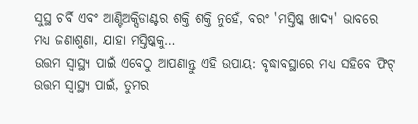ସୁସ୍ଥ ଚର୍ବି ଏବଂ ଆଣ୍ଟିଅକ୍ସିଡାଣ୍ଟର ଶକ୍ତି ଶକ୍ତି ନୁହେଁ, ବରଂ 'ମସ୍ତିଷ୍କ ଖାଦ୍ୟ' ଭାବରେ ମଧ୍ୟ ଜଣାଶୁଣା, ଯାହା ମସ୍ତିଷ୍କକୁ…
ଉତ୍ତମ ସ୍ୱାସ୍ଥ୍ୟ ପାଇଁ ଏବେଠୁ ଆପଣାନ୍ତୁ ଏହି ଉପାୟ: ବୃଦ୍ଧାବସ୍ଥାରେ ମଧ୍ୟ ସହିବେ ଫିଟ୍
ଉତ୍ତମ ସ୍ୱାସ୍ଥ୍ୟ ପାଇଁ, ତୁମର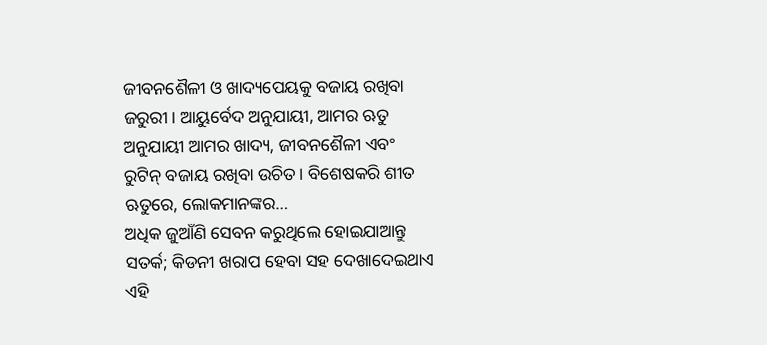ଜୀବନଶୈଳୀ ଓ ଖାଦ୍ୟପେୟକୁ ବଜାୟ ରଖିବା ଜରୁରୀ। ଆୟୁର୍ବେଦ ଅନୁଯାୟୀ, ଆମର ଋତୁ ଅନୁଯାୟୀ ଆମର ଖାଦ୍ୟ, ଜୀବନଶୈଳୀ ଏବଂ ରୁଟିନ୍ ବଜାୟ ରଖିବା ଉଚିତ। ବିଶେଷକରି ଶୀତ ଋତୁରେ, ଲୋକମାନଙ୍କର…
ଅଧିକ ଜୁଆଁଣି ସେବନ କରୁଥିଲେ ହୋଇଯାଆନ୍ତୁ ସତର୍କ; କିଡନୀ ଖରାପ ହେବା ସହ ଦେଖାଦେଇଥାଏ ଏହି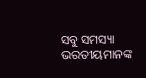ସବୁ ସମସ୍ୟା
ଭରତୀୟମାନଙ୍କ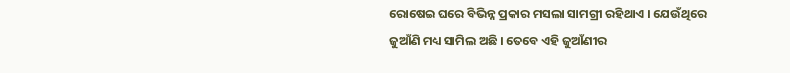ରୋଷେଇ ଘରେ ବିଭିନ୍ନ ପ୍ରକାର ମସଲା ସାମଗ୍ରୀ ରହିଥାଏ । ଯେଉଁଥିରେ ଜୁଆଁଣି ମଧ୍ୟ ସାମିଲ ଅଛି । ତେବେ ଏହି ଜୁଆଁଣୀର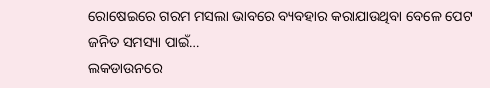ରୋଷେଇରେ ଗରମ ମସଲା ଭାବରେ ବ୍ୟବହାର କରାଯାଉଥିବା ବେଳେ ପେଟ ଜନିତ ସମସ୍ୟା ପାଇଁ…
ଲକଡାଉନରେ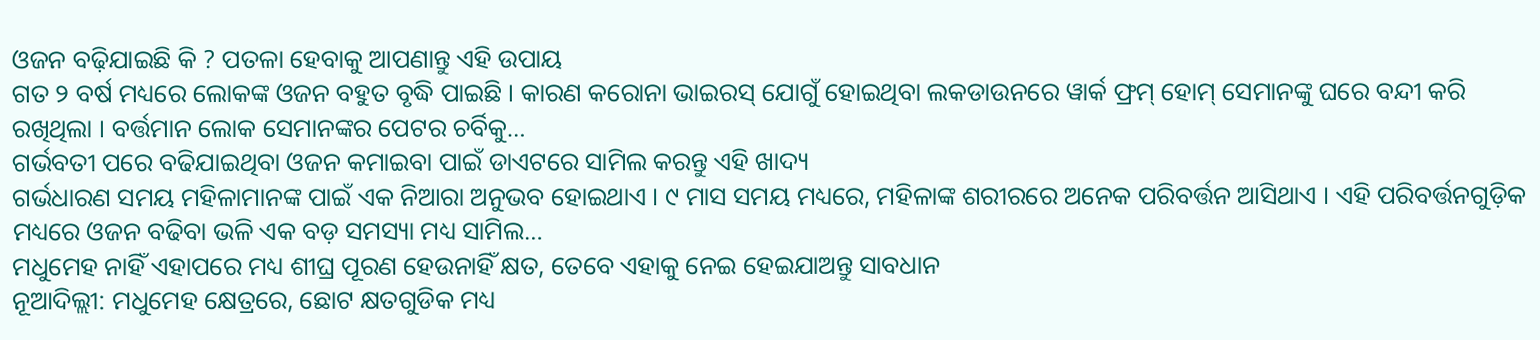ଓଜନ ବଢ଼ିଯାଇଛି କି ? ପତଳା ହେବାକୁ ଆପଣାନ୍ତୁ ଏହି ଉପାୟ
ଗତ ୨ ବର୍ଷ ମଧ୍ୟରେ ଲୋକଙ୍କ ଓଜନ ବହୁତ ବୃଦ୍ଧି ପାଇଛି । କାରଣ କରୋନା ଭାଇରସ୍ ଯୋଗୁଁ ହୋଇଥିବା ଲକଡାଉନରେ ୱାର୍କ ଫ୍ରମ୍ ହୋମ୍ ସେମାନଙ୍କୁ ଘରେ ବନ୍ଦୀ କରି ରଖିଥିଲା । ବର୍ତ୍ତମାନ ଲୋକ ସେମାନଙ୍କର ପେଟର ଚର୍ବିକୁ…
ଗର୍ଭବତୀ ପରେ ବଢିଯାଇଥିବା ଓଜନ କମାଇବା ପାଇଁ ଡାଏଟରେ ସାମିଲ କରନ୍ତୁ ଏହି ଖାଦ୍ୟ
ଗର୍ଭଧାରଣ ସମୟ ମହିଳାମାନଙ୍କ ପାଇଁ ଏକ ନିଆରା ଅନୁଭବ ହୋଇଥାଏ । ୯ ମାସ ସମୟ ମଧ୍ୟରେ, ମହିଳାଙ୍କ ଶରୀରରେ ଅନେକ ପରିବର୍ତ୍ତନ ଆସିଥାଏ । ଏହି ପରିବର୍ତ୍ତନଗୁଡ଼ିକ ମଧ୍ୟରେ ଓଜନ ବଢିବା ଭଳି ଏକ ବଡ଼ ସମସ୍ୟା ମଧ୍ୟ ସାମିଲ…
ମଧୁମେହ ନାହିଁ ଏହାପରେ ମଧ୍ୟ ଶୀଘ୍ର ପୂରଣ ହେଉନାହିଁ କ୍ଷତ, ତେବେ ଏହାକୁ ନେଇ ହେଇଯାଅନ୍ତୁ ସାବଧାନ
ନୂଆଦିଲ୍ଲୀ: ମଧୁମେହ କ୍ଷେତ୍ରରେ, ଛୋଟ କ୍ଷତଗୁଡିକ ମଧ୍ୟ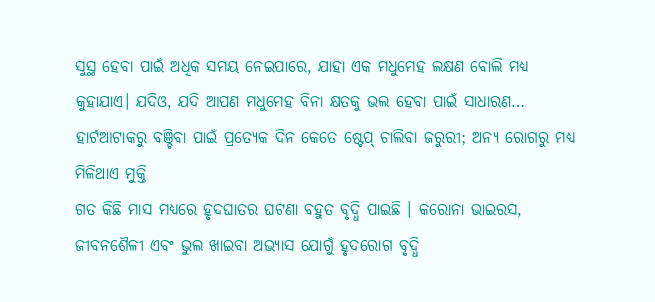ସୁସ୍ଥ ହେବା ପାଇଁ ଅଧିକ ସମୟ ନେଇପାରେ, ଯାହା ଏକ ମଧୁମେହ ଲକ୍ଷଣ ବୋଲି ମଧ୍ୟ କୁହାଯାଏ। ଯଦିଓ, ଯଦି ଆପଣ ମଧୁମେହ ବିନା କ୍ଷତକୁ ଭଲ ହେବା ପାଇଁ ସାଧାରଣ…
ହାର୍ଟଆଟାକରୁ ବଞ୍ଚିବା ପାଇଁ ପ୍ରତ୍ୟେକ ଦିନ କେତେ ଷ୍ଟେପ୍ ଚାଲିବା ଜରୁରୀ; ଅନ୍ୟ ରୋଗରୁ ମଧ୍ୟ ମିଳିଥାଏ ମୁକ୍ତି
ଗତ କିଛି ମାସ ମଧ୍ୟରେ ହୃଦଘାତର ଘଟଣା ବହୁତ ବୃଦ୍ଧି ପାଇଛି । କରୋନା ଭାଇରସ, ଜୀବନଶୈଳୀ ଏବଂ ଭୁଲ ଖାଇବା ଅଭ୍ୟାସ ଯୋଗୁଁ ହୃଦରୋଗ ବୃଦ୍ଧି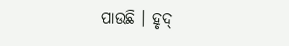ପାଉଛି । ହୃଦ୍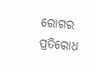ରୋଗର ପ୍ରତିରୋଧ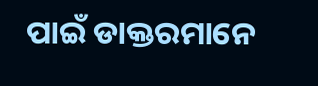ପାଇଁ ଡାକ୍ତରମାନେ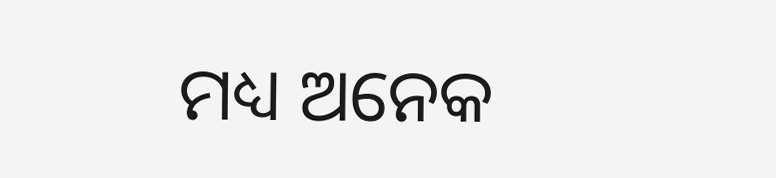ମଧ୍ୟ ଅନେକ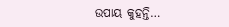ଉପାୟ କୁହନ୍ତି…